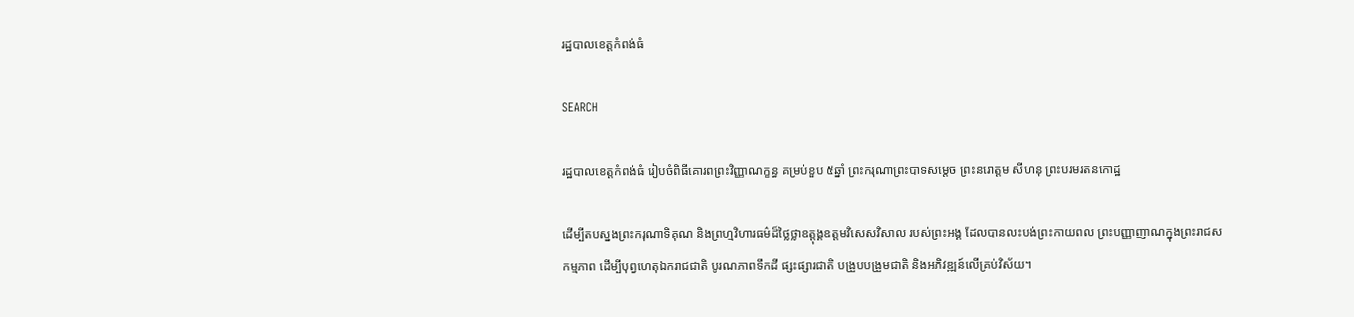រដ្ឋបាលខេត្តកំពង់ធំ

SEARCH

រដ្ឋបាលខេត្តកំពង់ធំ រៀបចំពិធីគោរពព្រះវិញ្ញាណក្ខន្ធ គម្រប់ខួប ៥ឆ្នាំ ព្រះករុណាព្រះបាទសម្តេច ព្រះនរោត្តម សីហនុ ព្រះបរមរតនកោដ្ឋ

ដើម្បីតបស្នងព្រះករុណាទិគុណ និងព្រហ្មវិហារធម៌ដ៏ថ្លៃថ្លាឧត្តុង្គឧត្តមវិសេសវិសាល របស់ព្រះអង្គ ដែលបានលះបង់ព្រះកាយពល ព្រះបញ្ញាញាណក្នុងព្រះរាជសកម្មភាព ដើម្បីបុព្វហេតុឯករាជជាតិ បូរណភាពទឹកដី ផ្សះផ្សារជាតិ បង្រួបបង្រួមជាតិ និងអភិវឌ្ឍន៍លើគ្រប់វិស័យ។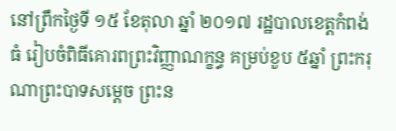នៅព្រឹកថ្ងៃទី ១៥ ខែតុលា ឆ្នាំ ២០១៧ រដ្ឋបាលខេត្តកំពង់ធំ រៀបចំពិធីគោរពព្រះវិញ្ញាណក្ខន្ធ គម្រប់ខួប ៥ឆ្នាំ ព្រះករុណាព្រះបាទសម្តេច ព្រះន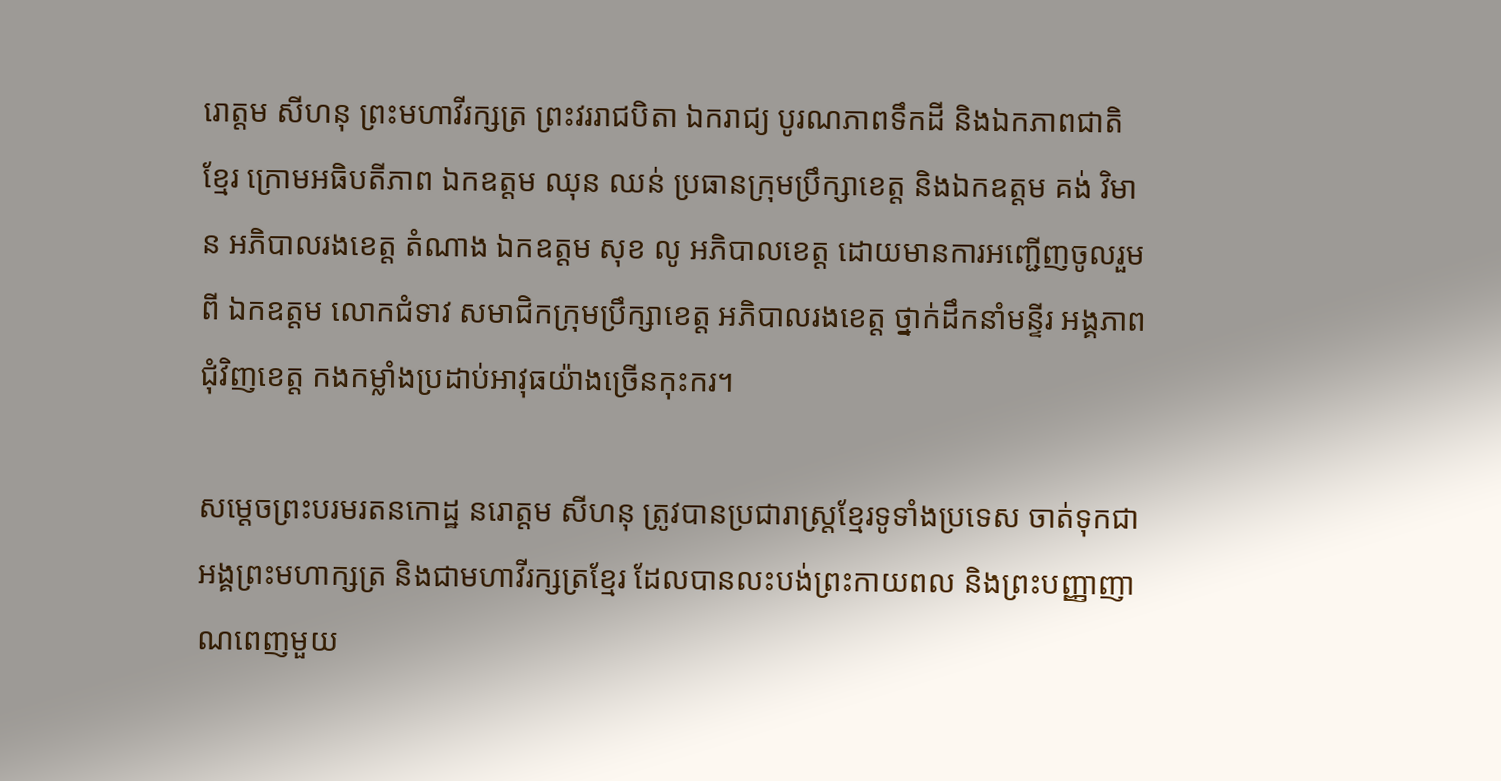រោត្តម សីហនុ ព្រះមហាវីរក្សត្រ ព្រះវររាជបិតា ឯករាជ្យ បូរណភាពទឹកដី និងឯកភាពជាតិខ្មែរ ក្រោមអធិបតីភាព ឯកឧត្តម ឈុន ឈន់ ប្រធានក្រុមប្រឹក្សាខេត្ត និងឯកឧត្តម គង់ វិមាន អភិបាលរងខេត្ត តំណាង ឯកឧត្តម សុខ លូ អភិបាលខេត្ត ដោយមានការអញ្ជើញចូលរួមពី ឯកឧត្តម លោកជំទាវ សមាជិកក្រុមប្រឹក្សាខេត្ត អភិបាលរងខេត្ត ថ្នាក់ដឹកនាំមន្ទីរ អង្គភាពជុំវិញខេត្ត កងកម្លាំងប្រដាប់អាវុធយ៉ាងច្រើនកុះករ។

សម្តេចព្រះបរមរតនកោដ្ឋ នរោត្តម សីហនុ ត្រូវបានប្រជារាស្ត្រខ្មែរទូទាំងប្រទេស ចាត់ទុកជាអង្គព្រះមហាក្សត្រ និងជាមហាវីរក្សត្រខ្មែរ ដែលបានលះបង់ព្រះកាយពល និងព្រះបញ្ញាញាណពេញមួយ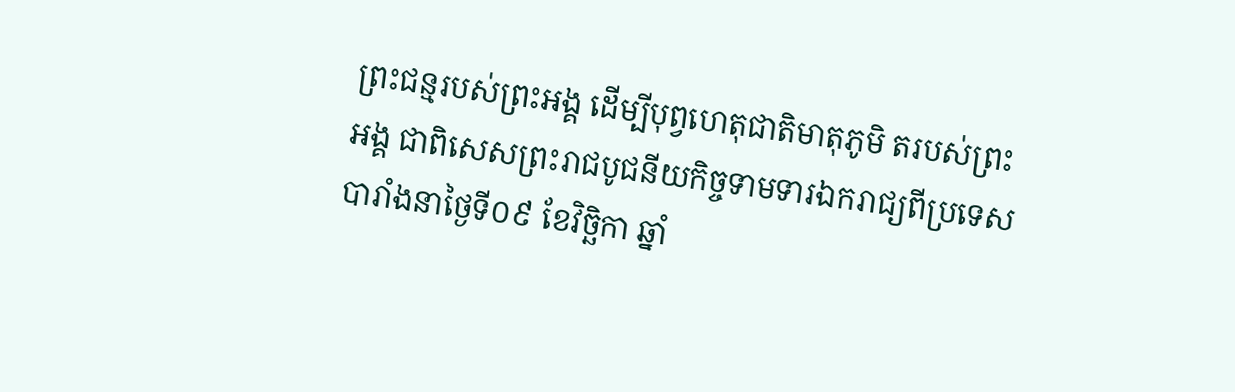ព្រះជន្មរបស់ព្រះអង្គ ដើម្បីបុព្វហេតុជាតិមាតុភូមិ តរបស់ព្រះអង្គ ជាពិសេសព្រះរាជបូជនីយកិច្ចទាមទារឯករាជ្យពីប្រទេសបារាំងនាថ្ងៃទី០៩ ខែវិច្ឆិកា ឆ្នាំ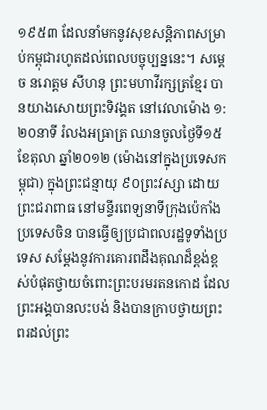១៩៥៣ ដែលនាំមកនូវសុខសន្តិភាពសម្រាប់កម្ពុជារហូតដល់ពេលបច្ចុប្បន្ននេះ។ សម្តេច នរោត្តម សីហនុ ព្រះមហាវីរក្សត្រខ្មែរ បានយាងសោយព្រះទិវង្គត នៅវេលាម៉ោង ១:២០នាទី រំលងអធ្រាត្រ ឈានចូលថ្ងៃទី១៥ ខែតុលា ឆ្នាំ២០១២ (ម៉ោងនៅក្នុងប្រទេសកម្ពុជា) ក្នុងព្រះជន្មាយុ ៩០ព្រះវស្សា ដោយព្រះជរាពាធ នៅមន្ទីរពេទ្យនាទីក្រុងប៉េកាំង ប្រទេសចិន បានធ្វើឲ្យប្រជាពលរដ្ឋទូទាំងប្រទេស សម្តែងនូវការគោរពដឹងគុណដ៏ខ្ពង់ខ្ពស់បំផុតថ្វាយចំពោះព្រះបរមរតនកោដ ដែលព្រះអង្គបានលះបង់ និងបានក្រាបថ្វាយព្រះពរដល់ព្រះ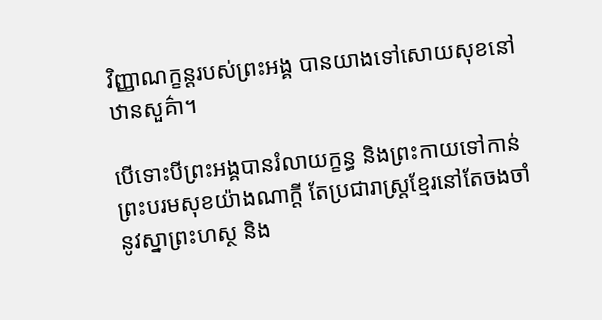វិញ្ញាណក្ខន្តរបស់ព្រះអង្គ បានយាងទៅសោយសុខនៅឋានសួគ៌ា។

បើទោះបីព្រះអង្គបានរំលាយក្ខន្ធ និងព្រះកាយទៅកាន់ព្រះបរមសុខយ៉ាងណាក្តី តែប្រជារាស្រ្តខ្មែរនៅតែចងចាំ នូវស្នាព្រះហស្ថ និង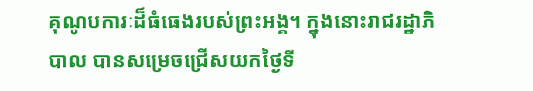គុណូបការៈដ៏ធំធេងរបស់ព្រះអង្គ។ ក្នុងនោះរាជរដ្ឋាភិបាល បានសម្រេចជ្រើសយកថ្ងៃទី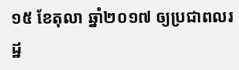១៥ ខែតុលា ឆ្នាំ២០១៧ ឲ្យប្រជាពលរដ្ឋ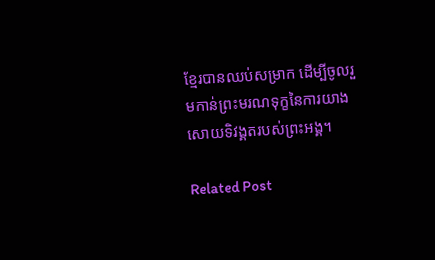ខ្មែរបានឈប់សម្រាក ដើម្បីចូលរួមកាន់ព្រះមរណទុក្ខនៃការយាងសោយទិវង្គតរបស់ព្រះអង្គ។

Related Post